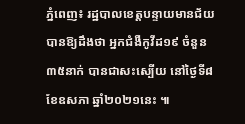ភ្នំពេញ៖ រដ្ឋបាលខេត្តបន្ទាយមានជ័យ បានឱ្យដឹងថា អ្នកជំងឺកូវីដ១៩ ចំនួន៣៥នាក់ បានជាសះស្បើយ នៅថ្ងៃទី៨ ខែឧសភា ឆ្នាំ២០២១នេះ ៕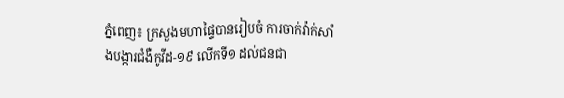ភ្នំពេញ៖ ក្រសួងមហាផ្ទៃបានរៀបចំ ការចាក់វ៉ាក់សាំងបង្ការជំងឺកូវីដ-១៩ លើកទី១ ដល់ជនជា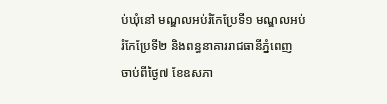ប់ឃុំនៅ មណ្ឌលអប់រំកែប្រែទី១ មណ្ឌលអប់រំកែប្រែទី២ និងពន្ធនាគាររាជធានីភ្នំពេញ ចាប់ពីថ្ងៃ៧ ខែឧសភា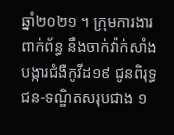ឆ្នាំ២០២១ ។ ក្រុមការងារពាក់ព័ន្ធ នឹងចាក់វ៉ាក់សាំងបង្ការជំងឺកូវីដ១៩ ជូនពិរុទ្ធជន-ទណ្ឌិតសរុបជាង ១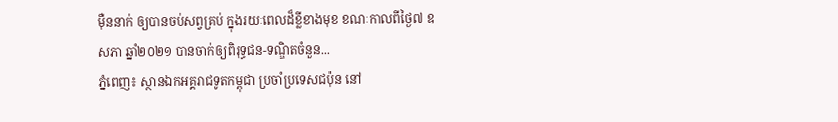ម៉ឺននាក់ ឲ្យបានចប់សព្វគ្រប់ ក្នុងរយៈពេលដ៏ខ្លីខាងមុខ ខណៈកាលពីថ្ងៃ៧ ឧសភា ឆ្នាំ២០២១ បានចាក់ឲ្យពិរុទ្ធជន-ទណ្ឌិតចំនួន...
ភ្នំពេញ៖ ស្ថានឯកអគ្គរាជទូតកម្ពុជា ប្រចាំប្រទេសជប៉ុន នៅ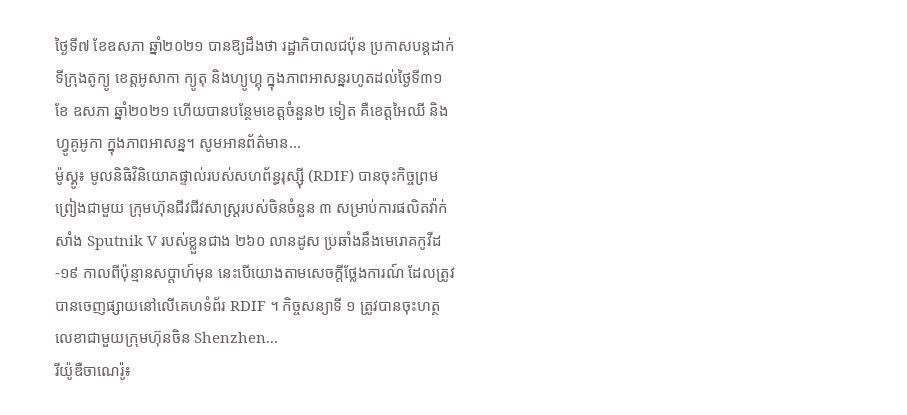ថ្ងៃទី៧ ខែឧសភា ឆ្នាំ២០២១ បានឱ្យដឹងថា រដ្ឋាភិបាលជប៉ុន ប្រកាសបន្តដាក់ទីក្រុងតូក្យូ ខេត្តអូសាកា ក្យូតុ និងហ្យូហ្គុ ក្នុងភាពអាសន្នរហូតដល់ថ្ងៃទី៣១ ខែ ឧសភា ឆ្នាំ២០២១ ហើយបានបន្ថែមខេត្តចំនួន២ ទៀត គឺខេត្តអៃឈី និងហ្វូគូអូកា ក្នុងភាពអាសន្ន។ សូមអានព័ត៌មាន...
ម៉ូស្គូ៖ មូលនិធិវិនិយោគផ្ទាល់របស់សហព័ន្ធរុស្ស៊ី (RDIF) បានចុះកិច្ចព្រមព្រៀងជាមួយ ក្រុមហ៊ុនជីវជីវសាស្រ្តរបស់ចិនចំនួន ៣ សម្រាប់ការផលិតវ៉ាក់សាំង Sputnik V របស់ខ្លួនជាង ២៦០ លានដូស ប្រឆាំងនឹងមេរោគកូវីដ-១៩ កាលពីប៉ុន្មានសប្តាហ៍មុន នេះបើយោងតាមសេចក្តីថ្លែងការណ៍ ដែលត្រូវបានចេញផ្សាយនៅលើគេហទំព័រ RDIF ។ កិច្ចសន្យាទី ១ ត្រូវបានចុះហត្ថលេខាជាមួយក្រុមហ៊ុនចិន Shenzhen...
រីយ៉ូឌឺចាណេរ៉ូ៖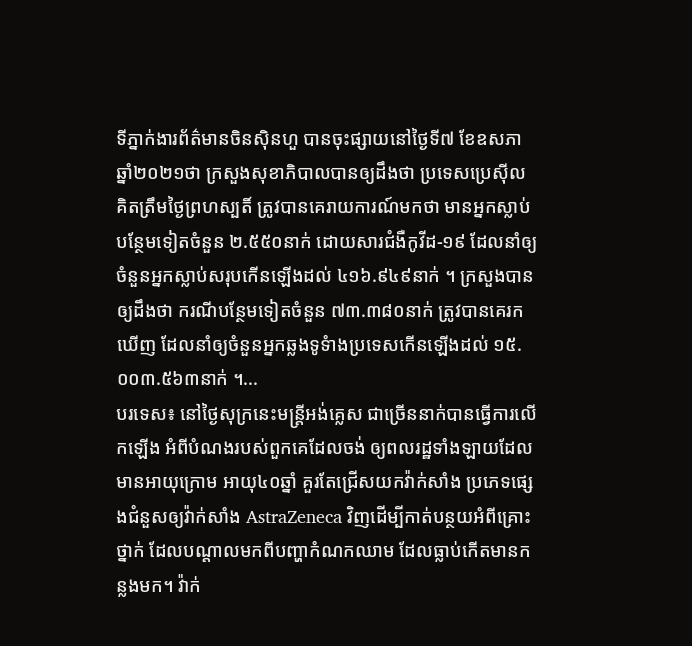ទីភ្នាក់ងារព័ត៌មានចិនស៊ិនហួ បានចុះផ្សាយនៅថ្ងៃទី៧ ខែឧសភា ឆ្នាំ២០២១ថា ក្រសួងសុខាភិបាលបានឲ្យដឹងថា ប្រទេសប្រេស៊ីល គិតត្រឹមថ្ងៃព្រហស្បតិ៍ ត្រូវបានគេរាយការណ៍មកថា មានអ្នកស្លាប់បន្ថែមទៀតចំនួន ២.៥៥០នាក់ ដោយសារជំងឺកូវីដ-១៩ ដែលនាំឲ្យចំនួនអ្នកស្លាប់សរុបកើនឡើងដល់ ៤១៦.៩៤៩នាក់ ។ ក្រសួងបានឲ្យដឹងថា ករណីបន្ថែមទៀតចំនួន ៧៣.៣៨០នាក់ ត្រូវបានគេរកឃើញ ដែលនាំឲ្យចំនួនអ្នកឆ្លងទូទំាងប្រទេសកើនឡើងដល់ ១៥.០០៣.៥៦៣នាក់ ។...
បរទេស៖ នៅថ្ងៃសុក្រនេះមន្ត្រីអង់គ្លេស ជាច្រើននាក់បានធ្វើការលើកឡើង អំពីបំណងរបស់ពួកគេដែលចង់ ឲ្យពលរដ្ឋទាំងឡាយដែលមានអាយុក្រោម អាយុ៤០ឆ្នាំ គួរតែជ្រើសយកវ៉ាក់សាំង ប្រភេទផ្សេងជំនួសឲ្យវ៉ាក់សាំង AstraZeneca វិញដើម្បីកាត់បន្ថយអំពីគ្រោះថ្នាក់ ដែលបណ្តាលមកពីបញ្ហាកំណកឈាម ដែលធ្លាប់កើតមានកន្លងមក។ វ៉ាក់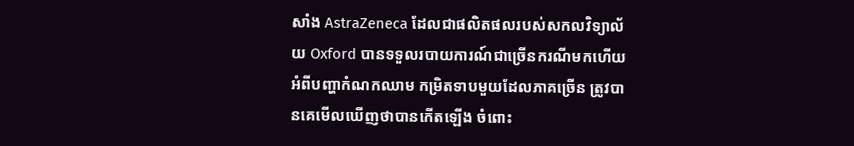សាំង AstraZeneca ដែលជាផលិតផលរបស់សកលវិទ្យាល័យ Oxford បានទទួលរបាយការណ៍ជាច្រើនករណីមកហើយ អំពីបញ្ហាកំណកឈាម កម្រិតទាបមួយដែលភាគច្រើន ត្រូវបានគេមើលឃើញថាបានកើតឡើង ចំពោះ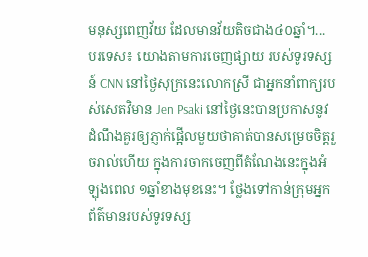មនុស្សពេញវ័យ ដែលមានវ័យតិចជាង៤០ឆ្នាំ។...
បរទេស៖ យោងតាមការចេញផ្សាយ របស់ទូរទស្សន៍ CNN នៅថ្ងៃសុក្រនេះលោកស្រី ជាអ្នកនាំពាក្យរបស់សេតវិមាន Jen Psaki នៅថ្ងៃនេះបានប្រកាសនូវ ដំណឹងគួរឲ្យភ្ញាក់ផ្អើលមួយថាគាត់បានសម្រេចចិត្តរួចរាល់ហើយ ក្នុងការចាកចេញពីតំណែងនេះក្នុងអំឡុងពេល ១ឆ្នាំខាងមុខនេះ។ ថ្លែងទៅកាន់ក្រុមអ្នកព័ត៌មានរបស់ទូរទស្ស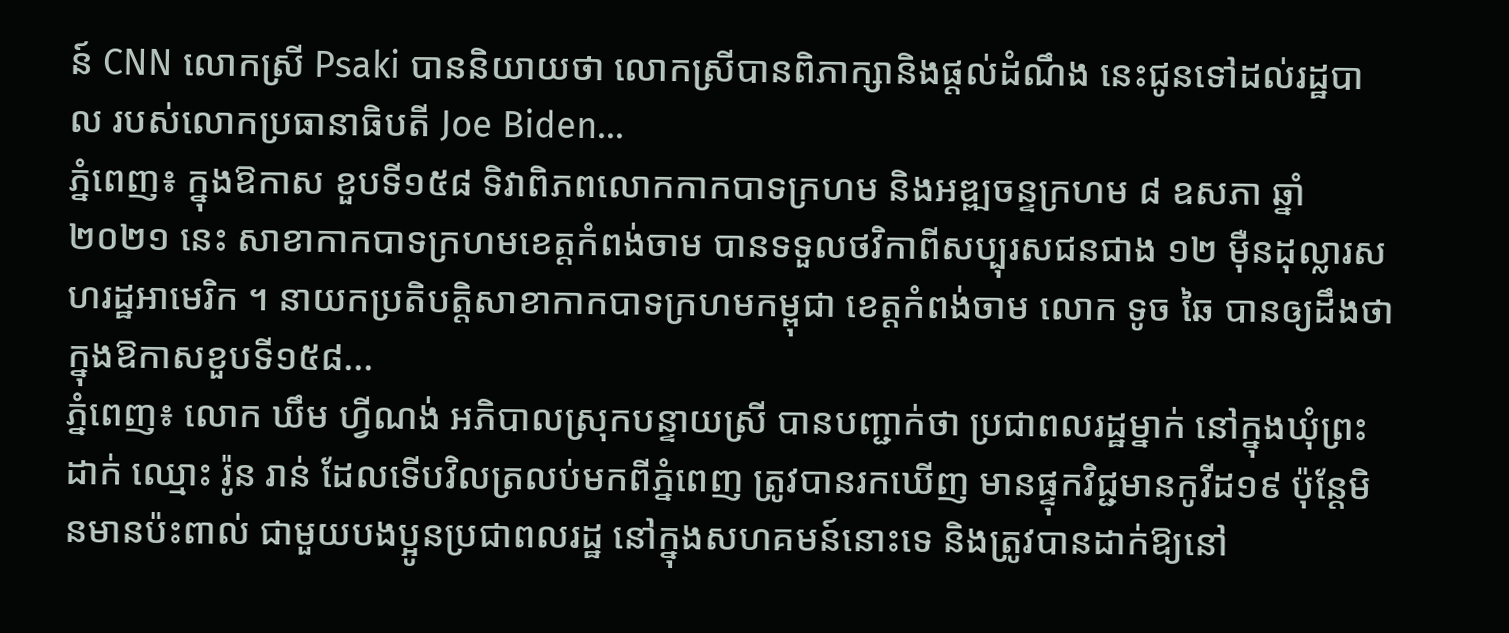ន៍ CNN លោកស្រី Psaki បាននិយាយថា លោកស្រីបានពិភាក្សានិងផ្តល់ដំណឹង នេះជូនទៅដល់រដ្ឋបាល របស់លោកប្រធានាធិបតី Joe Biden...
ភ្នំពេញ៖ ក្នុងឱកាស ខួបទី១៥៨ ទិវាពិភពលោកកាកបាទក្រហម និងអឌ្ឍចន្ទក្រហម ៨ ឧសភា ឆ្នាំ ២០២១ នេះ សាខាកាកបាទក្រហមខេត្តកំពង់ចាម បានទទួលថវិកាពីសប្បុរសជនជាង ១២ ម៉ឺនដុល្លារសហរដ្ឋអាមេរិក ។ នាយកប្រតិបត្តិសាខាកាកបាទក្រហមកម្ពុជា ខេត្តកំពង់ចាម លោក ទូច ឆៃ បានឲ្យដឹងថា ក្នុងឱកាសខួបទី១៥៨...
ភ្នំពេញ៖ លោក ឃឹម ហ្វីណង់ អភិបាលស្រុកបន្ទាយស្រី បានបញ្ជាក់ថា ប្រជាពលរដ្ឋម្នាក់ នៅក្នុងឃុំព្រះដាក់ ឈ្មោះ រ៉ូន រាន់ ដែលទើបវិលត្រលប់មកពីភ្នំពេញ ត្រូវបានរកឃើញ មានផ្ទុកវិជ្ជមានកូវីដ១៩ ប៉ុន្តែមិនមានប៉ះពាល់ ជាមួយបងប្អូនប្រជាពលរដ្ឋ នៅក្នុងសហគមន៍នោះទេ និងត្រូវបានដាក់ឱ្យនៅ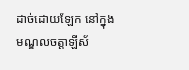ដាច់ដោយឡែក នៅក្នុងមណ្ឌលចត្តាឡីស័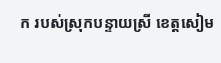ក របស់ស្រុកបន្ទាយស្រី ខេត្តសៀម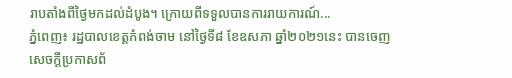រាបតាំងពីថ្ងៃមកដល់ដំបូង។ ក្រោយពីទទួលបានការរាយការណ៍...
ភ្នំពេញ៖ រដ្ឋបាលខេត្តកំពង់ចាម នៅថ្ងៃទី៨ ខែឧសភា ឆ្នាំ២០២១នេះ បានចេញសេចក្ដីប្រកាសព័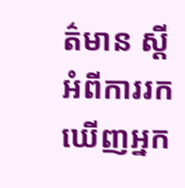ត៌មាន ស្ដីអំពីការរកឃើញអ្នក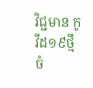វិជ្ជមាន កូវីដ១៩ថ្មី ចំ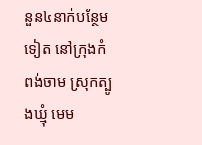នួន៤នាក់បន្ថែមទៀត នៅក្រុងកំពង់ចាម ស្រុកត្បូងឃ្មុំ មេម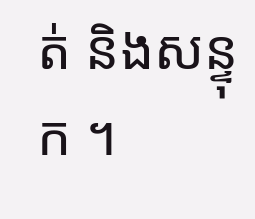ត់ និងសន្ទុក ។